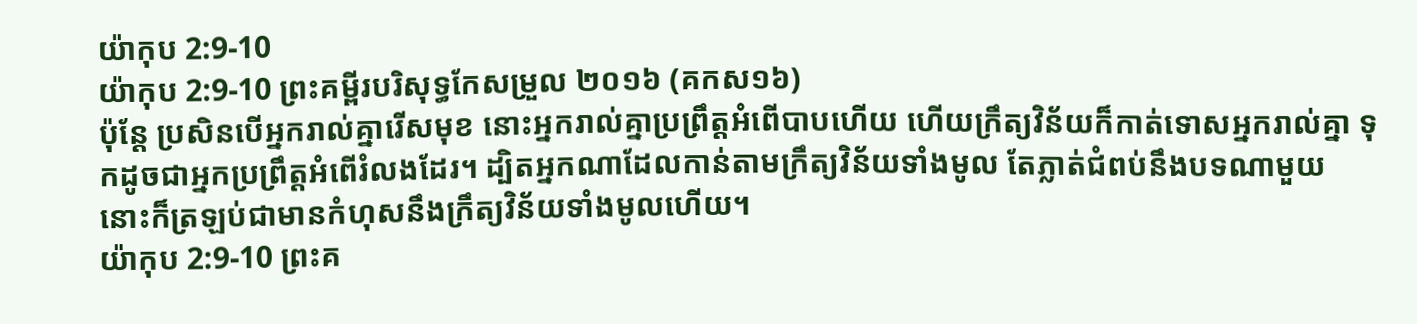យ៉ាកុប 2:9-10
យ៉ាកុប 2:9-10 ព្រះគម្ពីរបរិសុទ្ធកែសម្រួល ២០១៦ (គកស១៦)
ប៉ុន្ដែ ប្រសិនបើអ្នករាល់គ្នារើសមុខ នោះអ្នករាល់គ្នាប្រព្រឹត្តអំពើបាបហើយ ហើយក្រឹត្យវិន័យក៏កាត់ទោសអ្នករាល់គ្នា ទុកដូចជាអ្នកប្រព្រឹត្តអំពើរំលងដែរ។ ដ្បិតអ្នកណាដែលកាន់តាមក្រឹត្យវិន័យទាំងមូល តែភ្លាត់ជំពប់នឹងបទណាមួយ នោះក៏ត្រឡប់ជាមានកំហុសនឹងក្រឹត្យវិន័យទាំងមូលហើយ។
យ៉ាកុប 2:9-10 ព្រះគ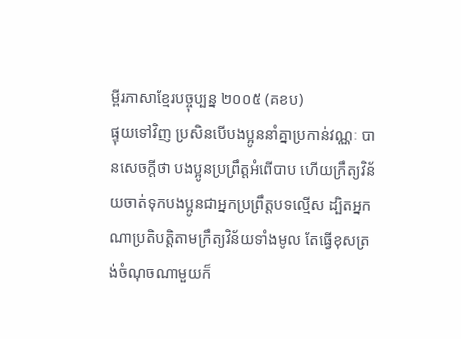ម្ពីរភាសាខ្មែរបច្ចុប្បន្ន ២០០៥ (គខប)
ផ្ទុយទៅវិញ ប្រសិនបើបងប្អូននាំគ្នាប្រកាន់វណ្ណៈ បានសេចក្ដីថា បងប្អូនប្រព្រឹត្តអំពើបាប ហើយក្រឹត្យវិន័យចាត់ទុកបងប្អូនជាអ្នកប្រព្រឹត្តបទល្មើស ដ្បិតអ្នកណាប្រតិបត្តិតាមក្រឹត្យវិន័យទាំងមូល តែធ្វើខុសត្រង់ចំណុចណាមួយក៏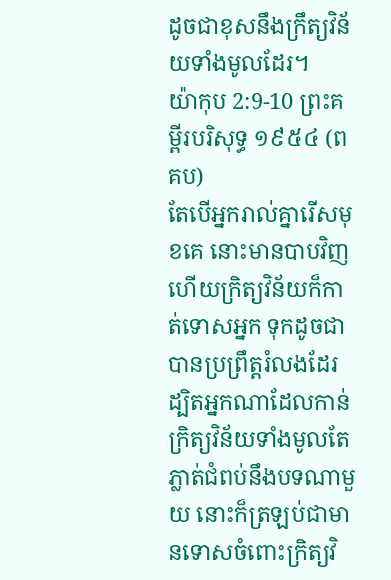ដូចជាខុសនឹងក្រឹត្យវិន័យទាំងមូលដែរ។
យ៉ាកុប 2:9-10 ព្រះគម្ពីរបរិសុទ្ធ ១៩៥៤ (ពគប)
តែបើអ្នករាល់គ្នារើសមុខគេ នោះមានបាបវិញ ហើយក្រិត្យវិន័យក៏កាត់ទោសអ្នក ទុកដូចជាបានប្រព្រឹត្តរំលងដែរ ដ្បិតអ្នកណាដែលកាន់ក្រិត្យវិន័យទាំងមូលតែភ្លាត់ជំពប់នឹងបទណាមួយ នោះក៏ត្រឡប់ជាមានទោសចំពោះក្រិត្យវិ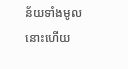ន័យទាំងមូលនោះហើយ